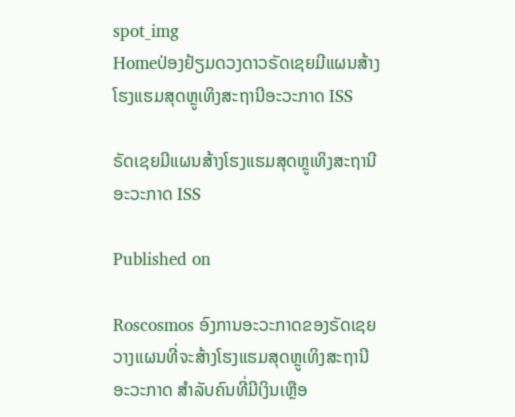spot_img
Homeປ່ອງຢ້ຽມດວງດາວຣັດເຊຍມີແຜນສ້າງໂຮງແຮມສຸດຫຼູເທິງສະຖານີອະວະກາດ ISS

ຣັດເຊຍມີແຜນສ້າງໂຮງແຮມສຸດຫຼູເທິງສະຖານີອະວະກາດ ISS

Published on

Roscosmos ອົງການອະວະກາດຂອງຣັດເຊຍວາງແຜນທີ່ຈະສ້າງໂຮງແຮມສຸດຫຼູເທິງສະຖານີອະວະກາດ ສຳລັບຄົນທີ່ມີເງິນເຫຼືອ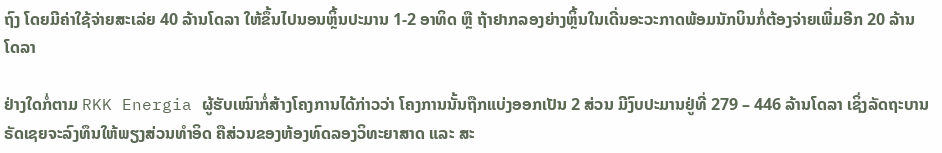ຖົງ ໂດຍມີຄ່າໃຊ້ຈ່າຍສະເລ່ຍ 40 ລ້ານໂດລາ ໃຫ້ຂຶ້ນໄປນອນຫຼິ້ນປະມານ 1-2 ອາທິດ ຫຼື ຖ້າຢາກລອງຍ່າງຫຼິ້ນໃນເດີ່ນອະວະກາດພ້ອມນັກບິນກໍ່ຕ້ອງຈ່າຍເພີ່ມອີກ 20 ລ້ານໂດລາ

ຢ່າງໃດກໍ່ຕາມ RKK Energia ຜູ້ຮັບເໝົາກໍ່ສ້າງໂຄງການໄດ້ກ່າວວ່າ ໂຄງການນັ້ນຖືກແບ່ງອອກເປັນ 2 ສ່ວນ ມີງົບປະມານຢູ່ທີ່ 279 – 446 ລ້ານໂດລາ ເຊິ່ງລັດຖະບານຣັດເຊຍຈະລົງທຶນໃຫ້ພຽງສ່ວນທຳອິດ ຄືສ່ວນຂອງຫ້ອງທົດລອງວິທະຍາສາດ ແລະ ສະ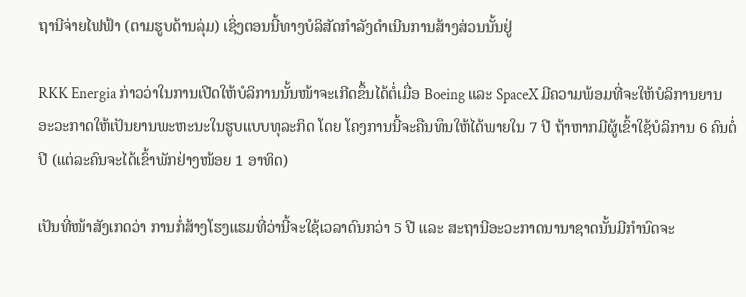ຖານີຈ່າຍໄຟຟ້າ (ຕາມຮູບດ້ານລຸ່ມ) ເຊິ່ງຕອນນີ້ທາງບໍລິສັດກຳລັງດຳເນີນການສ້າງສ່ວນນັ້ນຢູ່

RKK Energia ກ່າວວ່າໃນການເປີດໃຫ້ບໍລິການນັ້ນໜ້າຈະເກີດຂຶ້ນໄດ້ຕໍ່ເມື່ອ Boeing ແລະ SpaceX ມີຄວາມພ້ອມທີ່ຈະໃຫ້ບໍລິການຍານອະວະກາດໃຫ້ເປັນຍານພະຫະນະໃນຮູບແບບທຸລະກິດ ໂດຍ ໂຄງການນີ້ຈະຄືນທຶນໃຫ້ໄດ້ພາຍໃນ 7 ປີ ຖ້າຫາກມີຜູ້ເຂົ້າໃຊ້ບໍລິການ 6 ຄົນຕໍ່ປີ (ແຕ່ລະຄົນຈະໄດ້ເຂົ້າພັກຢ່າງໜ້ອຍ 1 ອາທິດ)

ເປັນທີ່ໜ້າສັງເກດວ່າ ການກໍ່ສ້າງໂຮງແຮມທີ່ວ່ານີ້ຈະໃຊ້ເວລາດົນກວ່າ 5 ປີ ແລະ ສະຖານີອະວະກາດນານາຊາດນັ້ນມີກຳນົດຈະ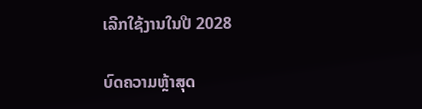ເລີກໃຊ້ງານໃນປີ 2028

ບົດຄວາມຫຼ້າສຸດ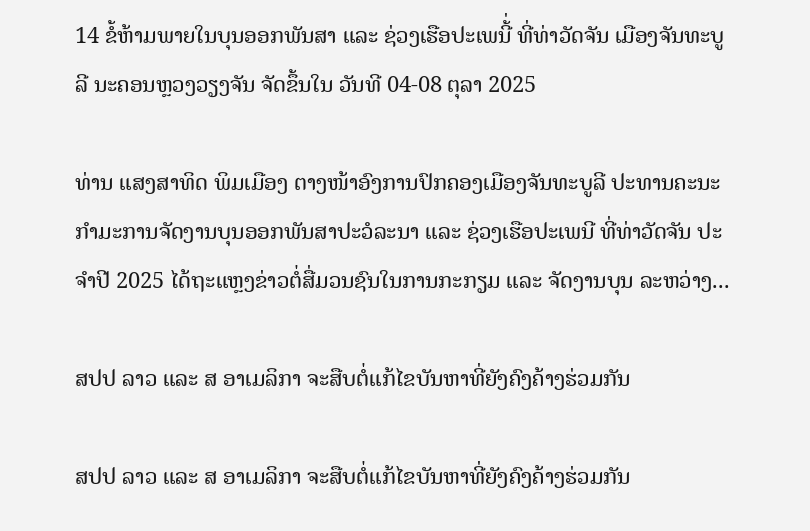14 ຂໍ້ຫ້າມພາຍໃນບຸນອອກພັນສາ ແລະ ຊ່ວງເຮືອປະເພນີ້່ ທີ່ທ່າວັດຈັນ ເມືອງຈັນທະບູລີ ນະຄອນຫຼວງວຽງຈັນ ຈັດຂຶ້ນໃນ ວັນທີ 04-08 ຕຸລາ 2025

ທ່ານ ແສງສາທິດ ພິມເມືອງ ຕາງໜ້າອົງການປົກຄອງເມືອງຈັນທະບູລີ ປະທານຄະນະກໍາມະການຈັດງານບຸນອອກພັນສາປະວໍລະນາ ແລະ ຊ່ວງເຮືອປະເພນີ ທີ່ທ່າວັດຈັນ ປະຈໍາປີ 2025 ໄດ້ຖະແຫຼງຂ່າວຕໍ່ສື່ມວນຊົນໃນການກະກຽມ ແລະ ຈັດງານບຸນ ລະຫວ່າງ...

ສປປ ລາວ ແລະ ສ ອາເມລິກາ ຈະສືບຕໍ່ແກ້ໄຂບັນຫາທີ່ຍັງຄົງຄ້າງຮ່ວມກັນ

ສປປ ລາວ ແລະ ສ ອາເມລິກາ ຈະສືບຕໍ່ແກ້ໄຂບັນຫາທີ່ຍັງຄົງຄ້າງຮ່ວມກັນ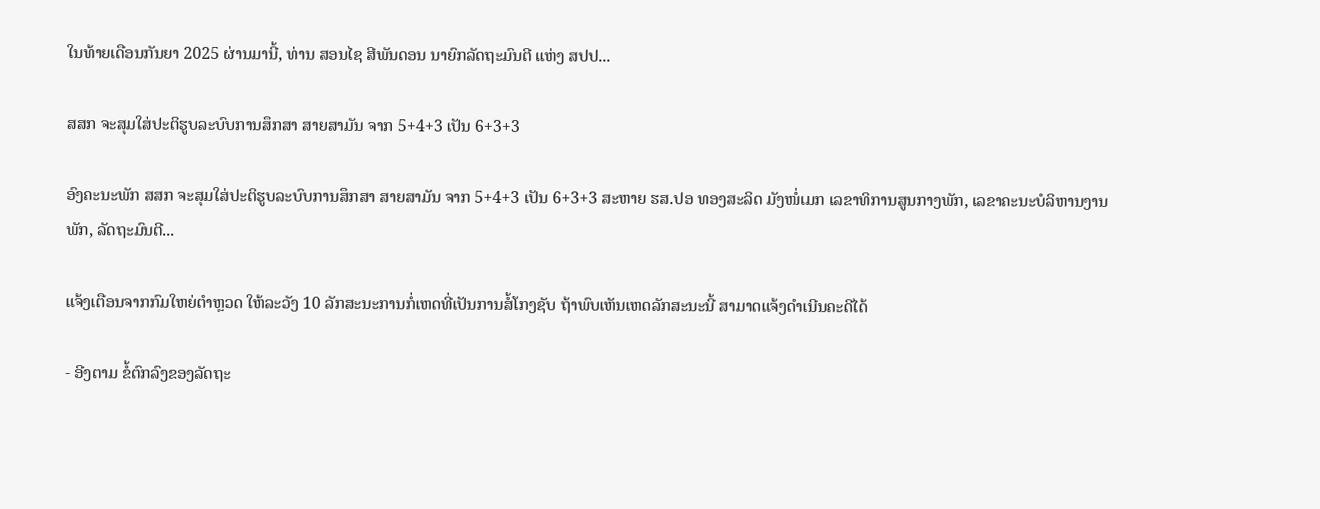ໃນທ້າຍເດືອນກັນຍາ 2025 ຜ່ານມານີ້, ທ່ານ ສອນໄຊ ສີພັນດອນ ນາຍົກລັດຖະມົນຕີ ແຫ່ງ ສປປ...

ສສກ ຈະສຸມໃສ່ປະຕິຮູບລະບົບການສຶກສາ ສາຍສາມັນ ຈາກ 5+4+3 ເປັນ 6+3+3

ອົງຄະນະພັກ ສສກ ຈະສຸມໃສ່ປະຕິຮູບລະບົບການສຶກສາ ສາຍສາມັນ ຈາກ 5+4+3 ເປັນ 6+3+3 ສະຫາຍ ຮສ.ປອ ທອງສະລິດ ມັງໜໍ່ເມກ ເລຂາທິການສູນກາງພັກ, ເລຂາຄະນະບໍລິຫານງານພັກ, ລັດຖະມົນຕີ...

ແຈ້ງເຕືອນຈາກກົມໃຫຍ່ຕຳຫຼວດ ໃຫ້ລະວັງ 10 ລັກສະນະການກໍ່ເຫດທີ່ເປັນການສໍ້ໂກງຊັບ ຖ້າພົບເຫັນເຫດລັກສະນະນີ້ ສາມາດແຈ້ງດຳເນີນຄະດີໄດ້

- ອີງຕາມ ຂໍ້ຕົກລົງຂອງລັດຖະ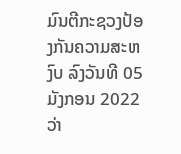ມົນຕີກະຊວງປ້ອງກັນຄວາມສະຫງົບ ລົງວັນທີ 05 ມັງກອນ 2022 ວ່າ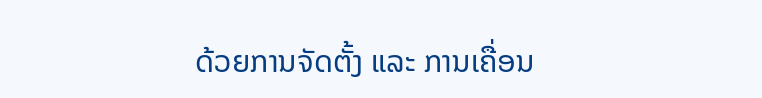ດ້ວຍການຈັດຕັ້ງ ແລະ ການເຄື່ອນ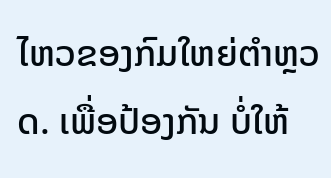ໄຫວຂອງກົມໃຫຍ່ຕໍາຫຼວດ. ເພື່ອປ້ອງກັນ ບໍ່ໃຫ້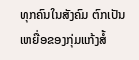ທຸກຄົນໃນສັງຄົມ ຕົກເປັນເຫຍື່ອຂອງກຸ່ມແກ້ງສໍ້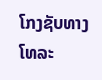ໂກງຊັບທາງໂທລະ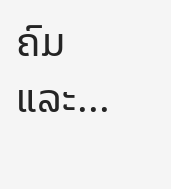ຄົມ ແລະ...